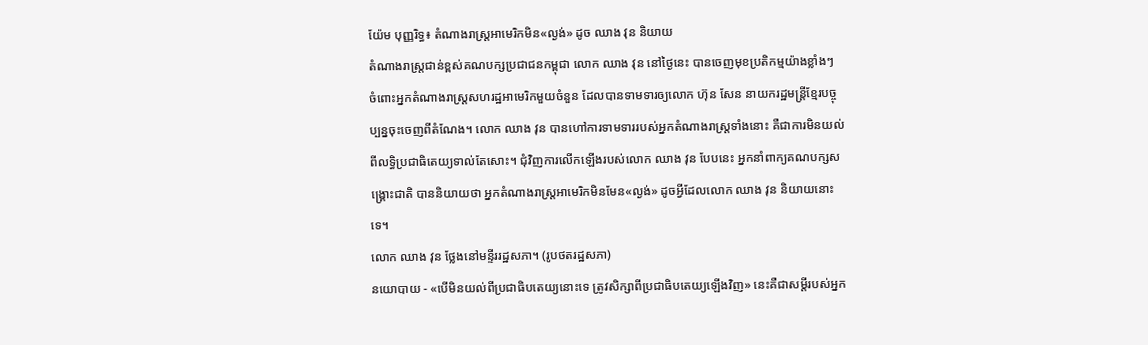យ៉ែម បុញ្ញរិទ្ធ៖ តំណាងរាស្រ្តអាមេរិកមិន«ល្ងង់» ដូច ឈាង វុន និយាយ
តំណាងរាស្រ្តជាន់ខ្ពស់គណបក្សប្រជាជនកម្ពុជា លោក ឈាង វុន នៅថ្ងៃនេះ បានចេញមុខប្រតិកម្មយ៉ាងខ្លាំងៗ ចំពោះអ្នកតំណាងរាស្រ្តសហរដ្ឋអាមេរិកមួយចំនួន ដែលបានទាមទារឲ្យលោក ហ៊ុន សែន នាយករដ្ឋមន្រ្តីខ្មែរបច្ចុប្បន្នចុះចេញពីតំណែង។ លោក ឈាង វុន បានហៅការទាមទាររបស់អ្នកតំណាងរាស្រ្តទាំងនោះ គឺជាការមិនយល់ពីលទ្ធិប្រជាធិតេយ្យទាល់តែសោះ។ ជុំវិញការលើកឡើងរបស់លោក ឈាង វុន បែបនេះ អ្នកនាំពាក្យគណបក្សសង្គ្រោះជាតិ បាននិយាយថា អ្នកតំណាងរាស្រ្តអាមេរិកមិនមែន«ល្ងង់» ដូចអ្វីដែលលោក ឈាង វុន និយាយនោះទេ។
លោក ឈាង វុន ថ្លែងនៅមន្ទីររដ្ឋសភា។ (រូបថតរដ្ឋសភា)
នយោបាយ - «បើមិនយល់ពីប្រជាធិបតេយ្យនោះទេ ត្រូវសិក្សាពីប្រជាធិបតេយ្យឡើងវិញ» នេះគឺជាសម្តីរបស់អ្នក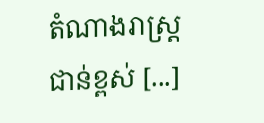តំណាងរាស្រ្តជាន់ខ្ពស់ [...]